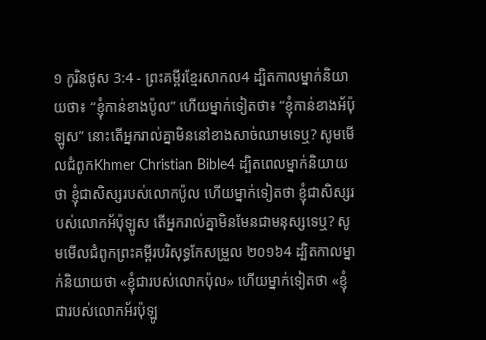១ កូរិនថូស 3:4 - ព្រះគម្ពីរខ្មែរសាកល4 ដ្បិតកាលម្នាក់និយាយថា៖ “ខ្ញុំកាន់ខាងប៉ូល” ហើយម្នាក់ទៀតថា៖ “ខ្ញុំកាន់ខាងអ័ប៉ុឡូស” នោះតើអ្នករាល់គ្នាមិននៅខាងសាច់ឈាមទេឬ? សូមមើលជំពូកKhmer Christian Bible4 ដ្បិតពេលម្នាក់និយាយថា ខ្ញុំជាសិស្សរបស់លោកប៉ូល ហើយម្នាក់ទៀតថា ខ្ញុំជាសិស្សរបស់លោកអ័ប៉ុឡូស តើអ្នករាល់គ្នាមិនមែនជាមនុស្សទេឬ? សូមមើលជំពូកព្រះគម្ពីរបរិសុទ្ធកែសម្រួល ២០១៦4 ដ្បិតកាលម្នាក់និយាយថា «ខ្ញុំជារបស់លោកប៉ុល» ហើយម្នាក់ទៀតថា «ខ្ញុំជារបស់លោកអ័រប៉ុឡូ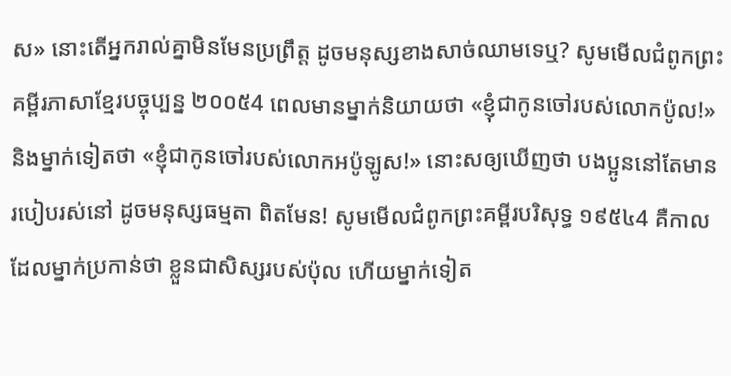ស» នោះតើអ្នករាល់គ្នាមិនមែនប្រព្រឹត្ត ដូចមនុស្សខាងសាច់ឈាមទេឬ? សូមមើលជំពូកព្រះគម្ពីរភាសាខ្មែរបច្ចុប្បន្ន ២០០៥4 ពេលមានម្នាក់និយាយថា «ខ្ញុំជាកូនចៅរបស់លោកប៉ូល!» និងម្នាក់ទៀតថា «ខ្ញុំជាកូនចៅរបស់លោកអប៉ូឡូស!» នោះសឲ្យឃើញថា បងប្អូននៅតែមានរបៀបរស់នៅ ដូចមនុស្សធម្មតា ពិតមែន! សូមមើលជំពូកព្រះគម្ពីរបរិសុទ្ធ ១៩៥៤4 គឺកាលដែលម្នាក់ប្រកាន់ថា ខ្លួនជាសិស្សរបស់ប៉ុល ហើយម្នាក់ទៀត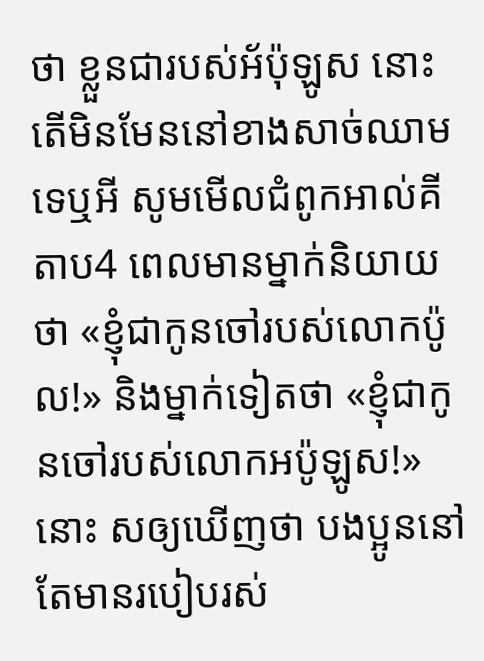ថា ខ្លួនជារបស់អ័ប៉ុឡូស នោះតើមិនមែននៅខាងសាច់ឈាមទេឬអី សូមមើលជំពូកអាល់គីតាប4 ពេលមានម្នាក់និយាយថា «ខ្ញុំជាកូនចៅរបស់លោកប៉ូល!» និងម្នាក់ទៀតថា «ខ្ញុំជាកូនចៅរបស់លោកអប៉ូឡូស!» នោះ សឲ្យឃើញថា បងប្អូននៅតែមានរបៀបរស់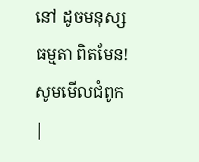នៅ ដូចមនុស្សធម្មតា ពិតមែន! សូមមើលជំពូក |